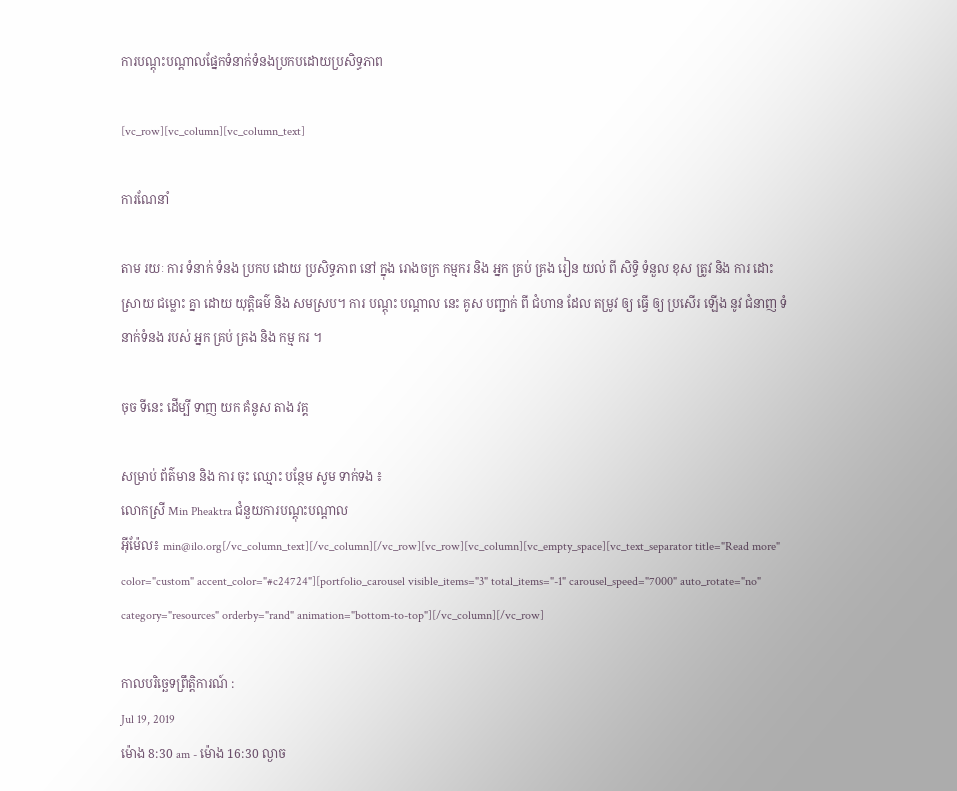ការបណ្តុះបណ្តាលផ្នែកទំនាក់ទំនងប្រកបដោយប្រសិទ្ធភាព

[vc_row][vc_column][vc_column_text]

ការណែនាំ

តាម រយៈ ការ ទំនាក់ ទំនង ប្រកប ដោយ ប្រសិទ្ធភាព នៅ ក្នុង រោងចក្រ កម្មករ និង អ្នក គ្រប់ គ្រង រៀន យល់ ពី សិទ្ធិ ទំនួល ខុស ត្រូវ និង ការ ដោះស្រាយ ជម្លោះ គ្នា ដោយ យុត្តិធម៌ និង សមស្រប។ ការ បណ្តុះ បណ្តាល នេះ គូស បញ្ជាក់ ពី ជំហាន ដែល តម្រូវ ឲ្យ ធ្វើ ឲ្យ ប្រសើរ ឡើង នូវ ជំនាញ ទំនាក់ទំនង របស់ អ្នក គ្រប់ គ្រង និង កម្ម ករ ។

ចុច ទីនេះ ដើម្បី ទាញ យក គំនូស តាង វគ្គ

សម្រាប់ ព័ត៌មាន និង ការ ចុះ ឈ្មោះ បន្ថែម សូម ទាក់ទង ៖
លោកស្រី Min Pheaktra ជំនួយការបណ្តុះបណ្តាល
អ៊ីម៉ែល៖ min@ilo.org[/vc_column_text][/vc_column][/vc_row][vc_row][vc_column][vc_empty_space][vc_text_separator title="Read more" color="custom" accent_color="#c24724"][portfolio_carousel visible_items="3" total_items="-1" carousel_speed="7000" auto_rotate="no" category="resources" orderby="rand" animation="bottom-to-top"][/vc_column][/vc_row]

កាលបរិច្ឆេទព្រឹត្តិការណ៍ :
Jul 19, 2019
ម៉ោង 8:30 am - ម៉ោង 16:30 ល្ងាច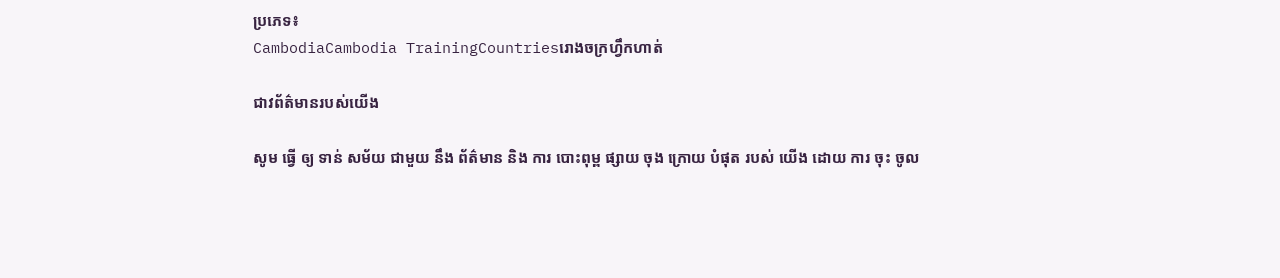ប្រភេទ៖
CambodiaCambodia TrainingCountriesរោងចក្រហ្វឹកហាត់

ជាវព័ត៌មានរបស់យើង

សូម ធ្វើ ឲ្យ ទាន់ សម័យ ជាមួយ នឹង ព័ត៌មាន និង ការ បោះពុម្ព ផ្សាយ ចុង ក្រោយ បំផុត របស់ យើង ដោយ ការ ចុះ ចូល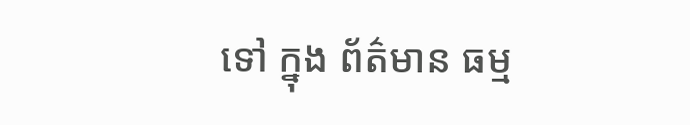ទៅ ក្នុង ព័ត៌មាន ធម្ម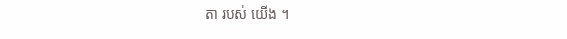តា របស់ យើង ។